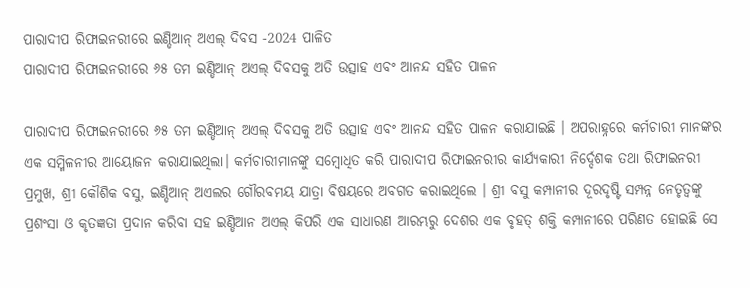ପାରାଦୀପ ରିଫାଇନରୀରେ ଇଣ୍ଡିଆନ୍ ଅଏଲ୍ ଦିବସ -2024 ପାଳିତ
ପାରାଦୀପ ରିଫାଇନରୀରେ ୬୫ ତମ ଇଣ୍ଡିଆନ୍ ଅଏଲ୍ ଦିବସକୁ ଅତି ଉତ୍ସାହ ଏବଂ ଆନନ୍ଦ ସହିତ ପାଳନ

ପାରାଦୀପ ରିଫାଇନରୀରେ ୬୫ ତମ ଇଣ୍ଡିଆନ୍ ଅଏଲ୍ ଦିବସକୁ ଅତି ଉତ୍ସାହ ଏବଂ ଆନନ୍ଦ ସହିତ ପାଳନ କରାଯାଇଛି । ଅପରାହ୍ନରେ କର୍ମଚାରୀ ମାନଙ୍କର ଏକ ସମ୍ମିଳନୀର ଆୟୋଜନ କରାଯାଇଥିଲା। କର୍ମଚାରୀମାନଙ୍କୁ ସମ୍ବୋଧିତ କରି ପାରାଦୀପ ରିଫାଇନରୀର କାର୍ଯ୍ୟକାରୀ ନିର୍ଦ୍ଦେଶକ ତଥା ରିଫାଇନରୀ ପ୍ରମୁଖ, ଶ୍ରୀ କୌଶିକ ବସୁ, ଇଣ୍ଡିଆନ୍ ଅଏଲର ଗୌରବମୟ ଯାତ୍ରା ବିଷୟରେ ଅବଗତ କରାଇଥିଲେ । ଶ୍ରୀ ବସୁ କମ୍ପାନୀର ଦୂରଦୃଷ୍ଟି ସମ୍ପନ୍ନ ନେତୃତ୍ୱଙ୍କୁ ପ୍ରଶଂସା ଓ କୃତଜ୍ଞତା ପ୍ରଦାନ କରିବା ସହ ଇଣ୍ଡିଆନ ଅଏଲ୍ କିପରି ଏକ ସାଧାରଣ ଆରମ୍ଭରୁ ଦେଶର ଏକ ବୃହତ୍ ଶକ୍ତି କମ୍ପାନୀରେ ପରିଣତ ହୋଇଛି ସେ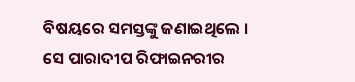ବିଷୟରେ ସମସ୍ତଙ୍କୁ ଜଣାଇଥିଲେ । ସେ ପାରାଦୀପ ରିଫାଇନରୀର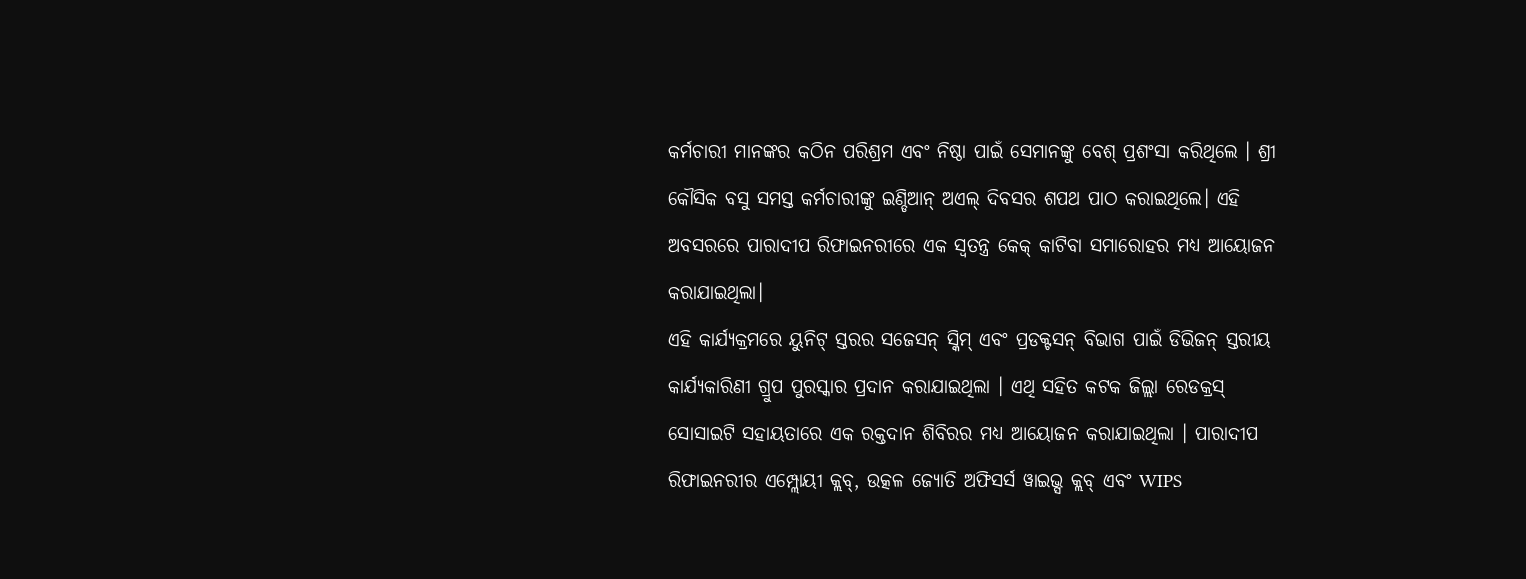କର୍ମଚାରୀ ମାନଙ୍କର କଠିନ ପରିଶ୍ରମ ଏବଂ ନିଷ୍ଠା ପାଇଁ ସେମାନଙ୍କୁ ବେଶ୍ ପ୍ରଶଂସା କରିଥିଲେ । ଶ୍ରୀ କୌସିକ ବସୁ ସମସ୍ତ କର୍ମଚାରୀଙ୍କୁ ଇଣ୍ଡିଆନ୍ ଅଏଲ୍ ଦିବସର ଶପଥ ପାଠ କରାଇଥିଲେ। ଏହି ଅବସରରେ ପାରାଦୀପ ରିଫାଇନରୀରେ ଏକ ସ୍ୱତନ୍ତ୍ର କେକ୍ କାଟିବା ସମାରୋହର ମଧ୍ୟ ଆୟୋଜନ କରାଯାଇଥିଲା।
ଏହି କାର୍ଯ୍ୟକ୍ରମରେ ୟୁନିଟ୍ ସ୍ତରର ସଜେସନ୍ ସ୍କିମ୍ ଏବଂ ପ୍ରଡକ୍ଟସନ୍ ବିଭାଗ ପାଇଁ ଡିଭିଜନ୍ ସ୍ତରୀୟ କାର୍ଯ୍ୟକାରିଣୀ ଗ୍ରୁପ ପୁରସ୍କାର ପ୍ରଦାନ କରାଯାଇଥିଲା । ଏଥି ସହିତ କଟକ ଜିଲ୍ଲା ରେଡକ୍ରସ୍ ସୋସାଇଟି ସହାୟତାରେ ଏକ ରକ୍ତଦାନ ଶିବିରର ମଧ୍ୟ ଆୟୋଜନ କରାଯାଇଥିଲା । ପାରାଦୀପ ରିଫାଇନରୀର ଏମ୍ପ୍ଲୋୟୀ କ୍ଲବ୍, ଉତ୍କଳ ଜ୍ୟୋତି ଅଫିସର୍ସ ୱାଇଭ୍ସ କ୍ଲବ୍ ଏବଂ WIPS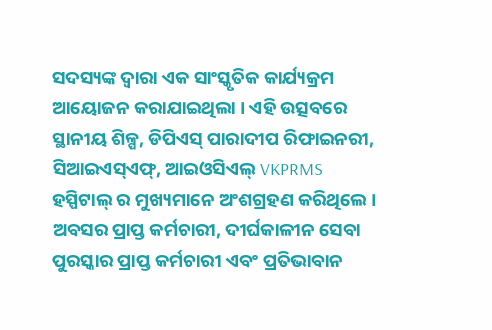ସଦସ୍ୟଙ୍କ ଦ୍ୱାରା ଏକ ସାଂସ୍କୃତିକ କାର୍ଯ୍ୟକ୍ରମ ଆୟୋଜନ କରାଯାଇଥିଲା । ଏହି ଉତ୍ସବରେ ସ୍ଥାନୀୟ ଶିଳ୍ପ, ଡିପିଏସ୍ ପାରାଦୀପ ରିଫାଇନରୀ, ସିଆଇଏସ୍ଏଫ୍, ଆଇଓସିଏଲ୍ VKPRMS ହସ୍ପିଟାଲ୍ ର ମୁଖ୍ୟମାନେ ଅଂଶଗ୍ରହଣ କରିଥିଲେ । ଅବସର ପ୍ରାପ୍ତ କର୍ମଚାରୀ, ଦୀର୍ଘକାଳୀନ ସେବା ପୁରସ୍କାର ପ୍ରାପ୍ତ କର୍ମଚାରୀ ଏବଂ ପ୍ରତିଭାବାନ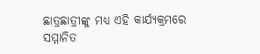ଛାତ୍ରଛାତ୍ରୀଙ୍କୁ ମଧ୍ୟ ଏହି କାର୍ଯ୍ୟକ୍ରମରେ ସମ୍ମାନିତ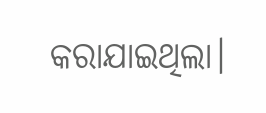କରାଯାଇଥିଲା।